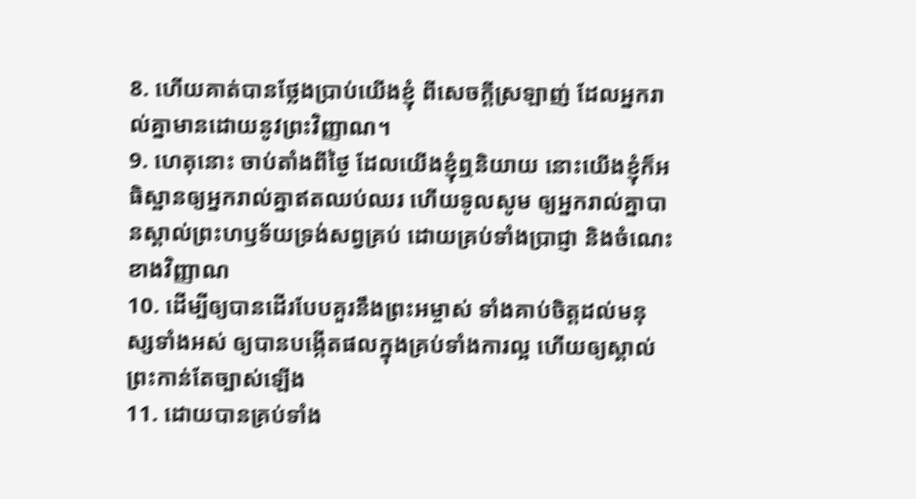8. ហើយគាត់បានថ្លែងប្រាប់យើងខ្ញុំ ពីសេចក្តីស្រឡាញ់ ដែលអ្នករាល់គ្នាមានដោយនូវព្រះវិញ្ញាណ។
9. ហេតុនោះ ចាប់តាំងពីថ្ងៃ ដែលយើងខ្ញុំឮនិយាយ នោះយើងខ្ញុំក៏អធិស្ឋានឲ្យអ្នករាល់គ្នាឥតឈប់ឈរ ហើយទូលសូម ឲ្យអ្នករាល់គ្នាបានស្គាល់ព្រះហឫទ័យទ្រង់សព្វគ្រប់ ដោយគ្រប់ទាំងប្រាជ្ញា និងចំណេះខាងវិញ្ញាណ
10. ដើម្បីឲ្យបានដើរបែបគួរនឹងព្រះអម្ចាស់ ទាំងគាប់ចិត្តដល់មនុស្សទាំងអស់ ឲ្យបានបង្កើតផលក្នុងគ្រប់ទាំងការល្អ ហើយឲ្យស្គាល់ព្រះកាន់តែច្បាស់ឡើង
11. ដោយបានគ្រប់ទាំង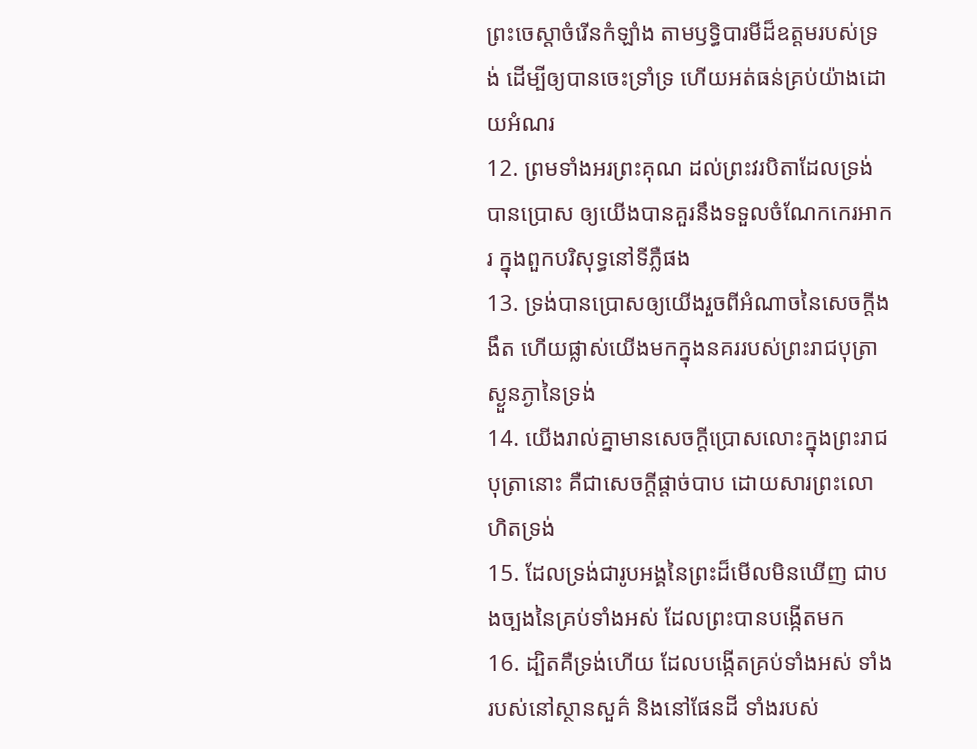ព្រះចេស្តាចំរើនកំឡាំង តាមឫទ្ធិបារមីដ៏ឧត្តមរបស់ទ្រង់ ដើម្បីឲ្យបានចេះទ្រាំទ្រ ហើយអត់ធន់គ្រប់យ៉ាងដោយអំណរ
12. ព្រមទាំងអរព្រះគុណ ដល់ព្រះវរបិតាដែលទ្រង់បានប្រោស ឲ្យយើងបានគួរនឹងទទួលចំណែកកេរអាករ ក្នុងពួកបរិសុទ្ធនៅទីភ្លឺផង
13. ទ្រង់បានប្រោសឲ្យយើងរួចពីអំណាចនៃសេចក្តីងងឹត ហើយផ្លាស់យើងមកក្នុងនគររបស់ព្រះរាជបុត្រាស្ងួនភ្ងានៃទ្រង់
14. យើងរាល់គ្នាមានសេចក្តីប្រោសលោះក្នុងព្រះរាជបុត្រានោះ គឺជាសេចក្តីផ្តាច់បាប ដោយសារព្រះលោហិតទ្រង់
15. ដែលទ្រង់ជារូបអង្គនៃព្រះដ៏មើលមិនឃើញ ជាបងច្បងនៃគ្រប់ទាំងអស់ ដែលព្រះបានបង្កើតមក
16. ដ្បិតគឺទ្រង់ហើយ ដែលបង្កើតគ្រប់ទាំងអស់ ទាំងរបស់នៅស្ថានសួគ៌ និងនៅផែនដី ទាំងរបស់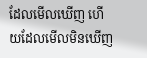ដែលមើលឃើញ ហើយដែលមើលមិនឃើញ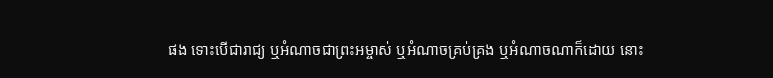ផង ទោះបើជារាជ្យ ឬអំណាចជាព្រះអម្ចាស់ ឬអំណាចគ្រប់គ្រង ឬអំណាចណាក៏ដោយ នោះ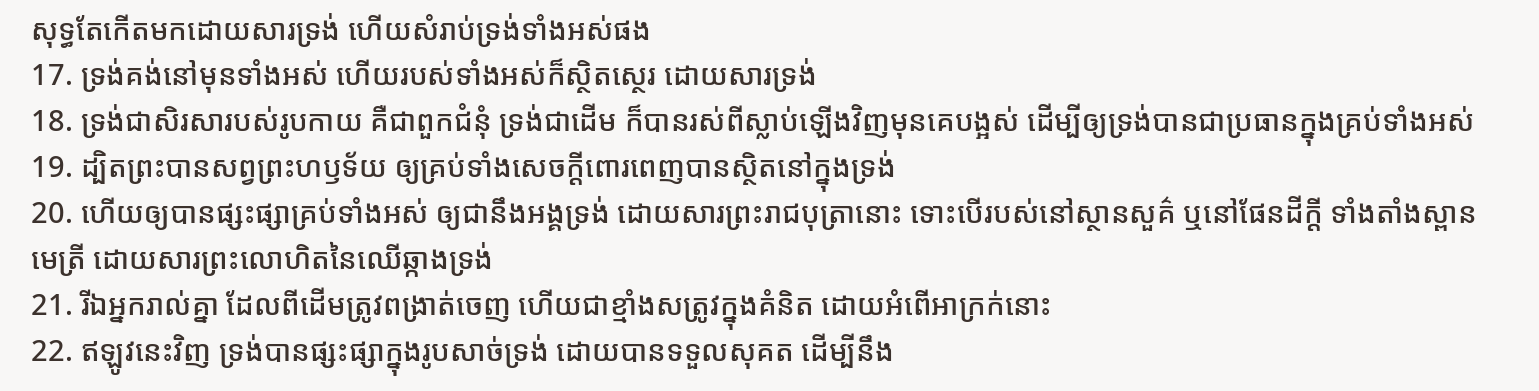សុទ្ធតែកើតមកដោយសារទ្រង់ ហើយសំរាប់ទ្រង់ទាំងអស់ផង
17. ទ្រង់គង់នៅមុនទាំងអស់ ហើយរបស់ទាំងអស់ក៏ស្ថិតស្ថេរ ដោយសារទ្រង់
18. ទ្រង់ជាសិរសារបស់រូបកាយ គឺជាពួកជំនុំ ទ្រង់ជាដើម ក៏បានរស់ពីស្លាប់ឡើងវិញមុនគេបង្អស់ ដើម្បីឲ្យទ្រង់បានជាប្រធានក្នុងគ្រប់ទាំងអស់
19. ដ្បិតព្រះបានសព្វព្រះហឫទ័យ ឲ្យគ្រប់ទាំងសេចក្តីពោរពេញបានស្ថិតនៅក្នុងទ្រង់
20. ហើយឲ្យបានផ្សះផ្សាគ្រប់ទាំងអស់ ឲ្យជានឹងអង្គទ្រង់ ដោយសារព្រះរាជបុត្រានោះ ទោះបើរបស់នៅស្ថានសួគ៌ ឬនៅផែនដីក្តី ទាំងតាំងស្ពានមេត្រី ដោយសារព្រះលោហិតនៃឈើឆ្កាងទ្រង់
21. រីឯអ្នករាល់គ្នា ដែលពីដើមត្រូវពង្រាត់ចេញ ហើយជាខ្មាំងសត្រូវក្នុងគំនិត ដោយអំពើអាក្រក់នោះ
22. ឥឡូវនេះវិញ ទ្រង់បានផ្សះផ្សាក្នុងរូបសាច់ទ្រង់ ដោយបានទទួលសុគត ដើម្បីនឹង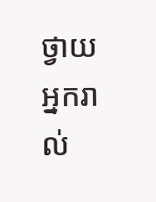ថ្វាយអ្នករាល់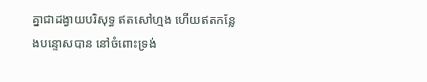គ្នាជាដង្វាយបរិសុទ្ធ ឥតសៅហ្មង ហើយឥតកន្លែងបន្ទោសបាន នៅចំពោះទ្រង់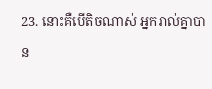23. នោះគឺបើតិចណាស់ អ្នករាល់គ្នាបាន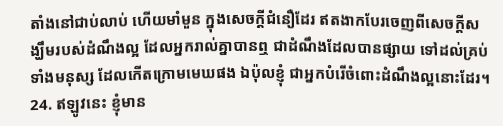តាំងនៅជាប់លាប់ ហើយមាំមួន ក្នុងសេចក្តីជំនឿដែរ ឥតងាកបែរចេញពីសេចក្តីសង្ឃឹមរបស់ដំណឹងល្អ ដែលអ្នករាល់គ្នាបានឮ ជាដំណឹងដែលបានផ្សាយ ទៅដល់គ្រប់ទាំងមនុស្ស ដែលកើតក្រោមមេឃផង ឯប៉ុលខ្ញុំ ជាអ្នកបំរើចំពោះដំណឹងល្អនោះដែរ។
24. ឥឡូវនេះ ខ្ញុំមាន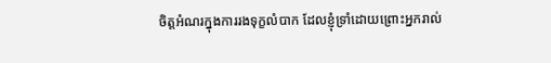ចិត្តអំណរក្នុងការរងទុក្ខលំបាក ដែលខ្ញុំទ្រាំដោយព្រោះអ្នករាល់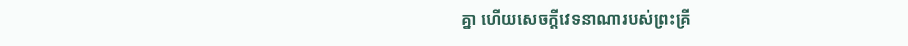គ្នា ហើយសេចក្តីវេទនាណារបស់ព្រះគ្រី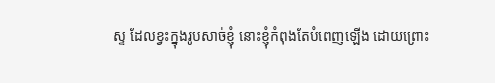ស្ទ ដែលខ្វះក្នុងរូបសាច់ខ្ញុំ នោះខ្ញុំកំពុងតែបំពេញឡើង ដោយព្រោះ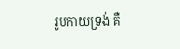រូបកាយទ្រង់ គឺ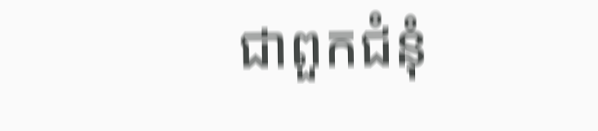ជាពួកជំនុំ